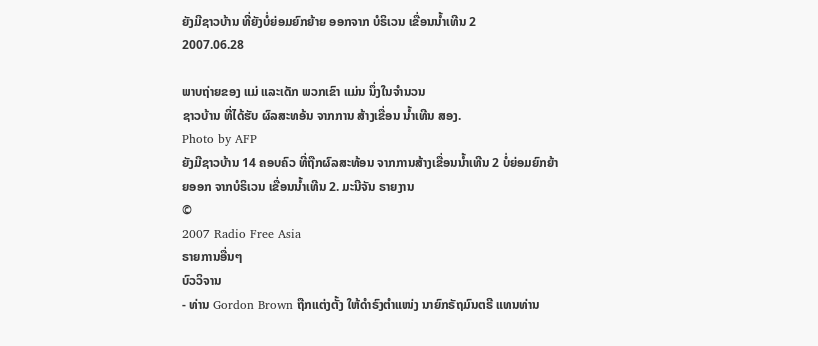ຍັງມີຊາວບ້ານ ທີ່ຍັງບໍ່ຍ່ອມຍົກຍ້າຍ ອອກຈາກ ບໍຣິເວນ ເຂື່ອນນ້ຳເທີນ 2
2007.06.28

ພາບຖ່າຍຂອງ ແມ່ ແລະເດັກ ພວກເຂົາ ແມ່ນ ນຶ່ງໃນຈຳນວນ
ຊາວບ້ານ ທີ່ໄດ້ຮັບ ຜົລສະທອ້ນ ຈາກການ ສ້າງເຂື່ອນ ນ້ຳເທີນ ສອງ.
Photo by AFP
ຍັງມີຊາວບ້ານ 14 ຄອບຄົວ ທີ່ຖືກຜົລສະທ້ອນ ຈາກການສ້າງເຂື່ອນນ້ຳເທີນ 2 ບໍ່ຍ່ອມຍົກຍ້າຍອອກ ຈາກບໍຣິເວນ ເຂື່ອນນ້ຳເທີນ 2. ມະນີຈັນ ຣາຍງານ
©
2007 Radio Free Asia
ຣາຍການອື່ນໆ
ບົວວິຈານ
- ທ່ານ Gordon Brown ຖືກແຕ່ງຕັ້ງ ໃຫ້ດຳຣົງຕຳແໜ່ງ ນາຍົກຣັຖມົນຕຣີ ແທນທ່ານ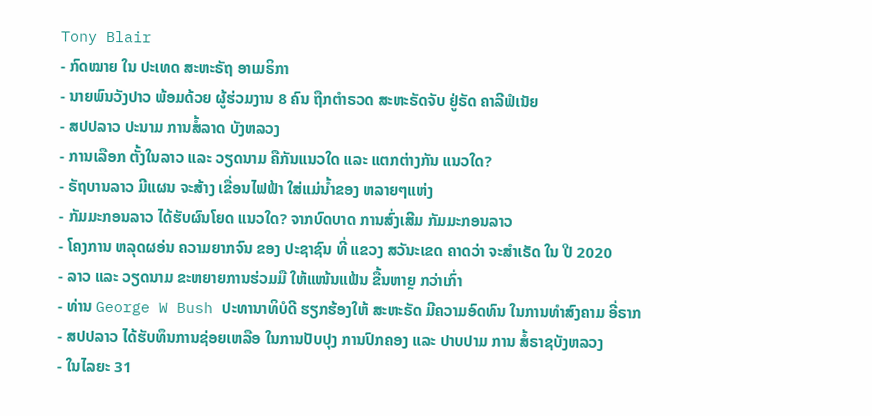Tony Blair
- ກົດໝາຍ ໃນ ປະເທດ ສະຫະຣັຖ ອາເມຣິກາ
- ນາຍພົນວັງປາວ ພ້ອມດ້ວຍ ຜູ້ຮ່ວມງານ 8 ຄົນ ຖືກຕຳຣວດ ສະຫະຣັດຈັບ ຢູ່ຣັດ ຄາລີຟໍເນັຍ
- ສປປລາວ ປະນາມ ການສໍ້ລາດ ບັງຫລວງ
- ການເລືອກ ຕັ້ງໃນລາວ ແລະ ວຽດນາມ ຄືກັນແນວໃດ ແລະ ແຕກຕ່າງກັນ ແນວໃດ?
- ຣັຖບານລາວ ມີແຜນ ຈະສ້າງ ເຂື່ອນໄຟຟ້າ ໃສ່ແມ່ນ້ຳຂອງ ຫລາຍໆແຫ່ງ
- ກັມມະກອນລາວ ໄດ້ຮັບຜົນໂຍດ ແນວໃດ? ຈາກບົດບາດ ການສົ່ງເສີມ ກັມມະກອນລາວ
- ໂຄງການ ຫລຸດຜອ່ນ ຄວາມຍາກຈົນ ຂອງ ປະຊາຊົນ ທີ່ ແຂວງ ສວັນະເຂດ ຄາດວ່າ ຈະສຳເຣັດ ໃນ ປີ 2020
- ລາວ ແລະ ວຽດນາມ ຂະຫຍາຍການຮ່ວມມື ໃຫ້ແໜ້ນແຟ້ນ ຂື້ນຫາຼຍ ກວ່າເກົ່າ
- ທ່ານ George W Bush ປະທານາທິບໍດີ ຮຽກຮ້ອງໃຫ້ ສະຫະຣັດ ມີຄວາມອົດທົນ ໃນການທຳສົງຄາມ ອີ່ຣາກ
- ສປປລາວ ໄດ້ຮັບທຶນການຊ່ອຍເຫລືອ ໃນການປັບປຸງ ການປົກຄອງ ແລະ ປາບປາມ ການ ສໍ້ຣາຊບັງຫລວງ
- ໃນໄລຍະ 31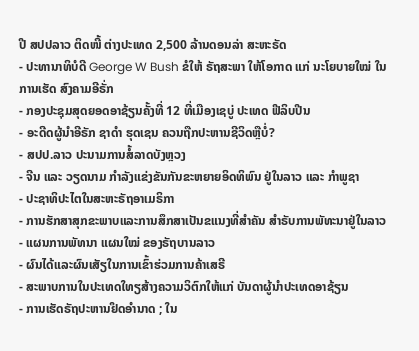ປີ ສປປລາວ ຕິດໜີ້ ຕ່າງປະເທດ 2,500 ລ້ານດອນລ່າ ສະຫະຣັດ
- ປະທານາທິບໍດີ George W Bush ຂໍໃຫ້ ຣັຖສະພາ ໃຫ້ໂອກາດ ແກ່ ນະໂຍບາຍໃໝ່ ໃນການເຮັດ ສົງຄາມອີຣັ່ກ
- ກອງປະຊຸມສຸດຍອດອາຊ້ຽນຄັ້ງທີ່ 12 ທີ່ເມືອງເຊບູ່ ປະເທດ ຟີລິບປີນ
- ອະດີດຜູ້ນຳອີຣັກ ຊາດຳ ຮຸດເຊນ ຄວນຖືກປະຫານຊີວິດຫຼືບໍ່?
- ສປປ.ລາວ ປະນາມການສໍ້ລາດບັງຫຼວງ
- ຈີນ ແລະ ວຽດນາມ ກຳລັງແຂ່ງຂັນກັນຂະຫຍາຍອິດທິພົນ ຢູ່ໃນລາວ ແລະ ກຳພູຊາ
- ປະຊາທິປະໄຕໃນສະຫະຣັຖອາເມຣິກາ
- ການຮັກສາສຸກຂະພາບແລະການສຶກສາເປັນຂແນງທີ່ສຳຄັນ ສຳຣັບການພັທະນາຢູ່ໃນລາວ
- ແຜນການພັທນາ ແຜນໃໝ່ ຂອງຣັຖບານລາວ
- ຜົນໄດ້ແລະຜົນເສັຽໃນການເຂົ້າຮ່ວມການຄ້າເສຣີ
- ສະພາບການໃນປະເທດໃທຽສ້າງຄວາມວິຕົກໃຫ້ແກ່ ບັນດາຜູ້ນຳປະເທດອາຊ້ຽນ
- ການເຮັດຣັຖປະຫານຢຶດອຳນາດ ; ໃນ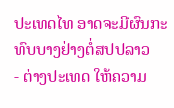ປະເທດໄທ ອາດຈະມີຜົນກະທົບບາງຢ່າງຕໍ່ສປປລາວ
- ຕ່າງປະເທດ ໃຫ້ຄວາມ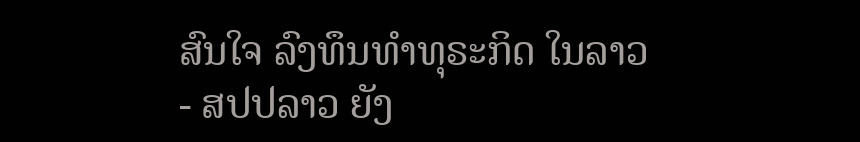ສົນໃຈ ລົງທຶນທຳທຸຣະກິດ ໃນລາວ
- ສປປລາວ ຍັງ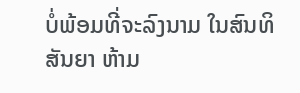ບໍ່ພ້ອມທີ່ຈະລົງນາມ ໃນສົນທິສັນຍາ ຫ້າມ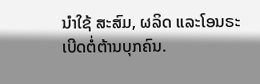ນຳໃຊ້ ສະສົມ, ຜລິດ ແລະໂອນຣະເບີດຕໍ່ຕ້ານບຸກຄົນ.